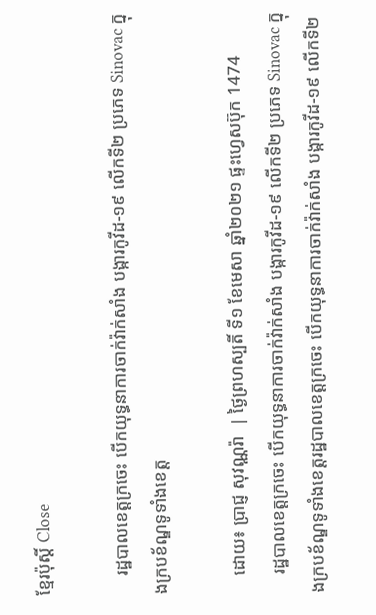ខ្មែរប៉ុស្ដិ៍ Close

    រដ្ឋបាលខេត្តក្រចេះ បើកយុទ្ធនាការចាក់វ៉ាក់សាំង បង្ការកូវីដ-១៩ លើកទី២ ប្រភេទ Sinovac ក្នុងក្របខ័ណ្ឌទូទាំងខេត្ត

    ដោយ៖ ប្រាជ្ញ សុវណ្ណរ៉ា  | ថ្ងៃព្រហស្បតិ៍ ទី១ ខែមេសា ឆ្នាំ២០២១ ផ្ទះហ្វេសប៊ុក 1474
    រដ្ឋបាលខេត្តក្រចេះ បើកយុទ្ធនាការចាក់វ៉ាក់សាំង បង្ការកូវីដ-១៩ លើកទី២ ប្រភេទ Sinovac ក្នុងក្របខ័ណ្ឌទូទាំងខេត្តរដ្ឋបាលខេត្តក្រចេះ បើកយុទ្ធនាការចាក់វ៉ាក់សាំង បង្ការកូវីដ-១៩ លើកទី២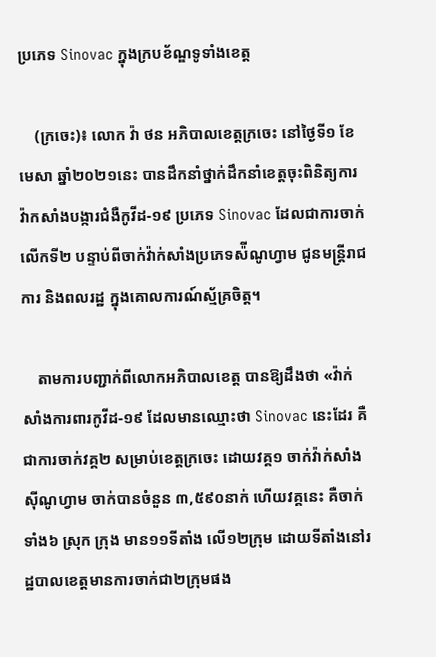ប្រភេទ Sinovac ក្នុងក្របខ័ណ្ឌទូទាំងខេត្ត

    (ក្រចេះ)៖ លោក វ៉ា ថន អភិបាលខេត្តក្រចេះ នៅថ្ងៃទី១ ខែមេសា ឆ្នាំ២០២១នេះ បានដឹកនាំថ្នាក់ដឹកនាំខេត្តចុះពិនិត្យការវ៉ាកសាំងបង្ការជំងឺកូវីដ-១៩ ប្រភេទ Sinovac ដែលជាការចាក់លើកទី២ បន្ទាប់ពីចាក់វ៉ាក់សាំងប្រភេទស៉ីណូហ្វាម ជូនមន្ត្រីរាជការ និងពលរដ្ឋ ក្នុងគោលការណ៍ស្ម័គ្រចិត្ត។

    តាមការបញ្ជាក់ពីលោកអភិបាលខេត្ត បានឱ្យដឹងថា «វ៉ាក់សាំងការពារកូវីដ-១៩ ដែលមានឈ្មោះថា Sinovac នេះដែរ គឺជាការចាក់វគ្គ២ សម្រាប់ខេត្តក្រចេះ ដោយវគ្គ១ ចាក់វ៉ាក់សាំង ស៊ីណូហ្វាម ចាក់បានចំនួន ៣,៥៩០នាក់ ហើយវគ្គនេះ គឺចាក់ទាំង៦ ស្រុក ក្រុង មាន១១ទីតាំង លើ១២ក្រុម ដោយទីតាំងនៅរដ្ឋបាលខេត្តមានការចាក់ជា២ក្រុមផង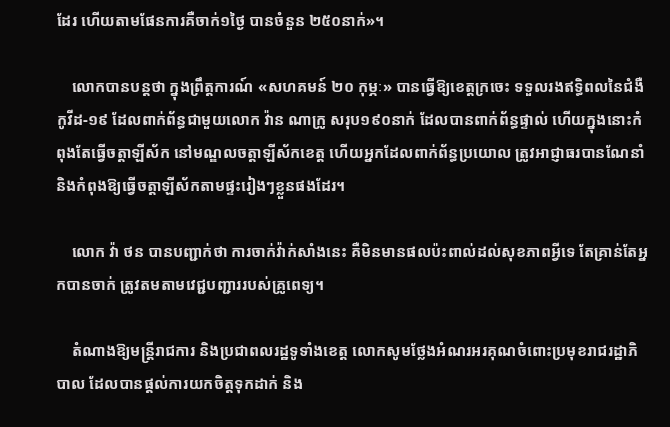ដែរ ហើយតាមផែនការគឺចាក់១ថ្ងៃ បានចំនួន ២៥០នាក់»។

    លោកបានបន្តថា ក្នុងព្រឹត្តការណ៍ «សហគមន៍ ២០ កុម្ភៈ» បានធ្វើឱ្យខេត្តក្រចេះ ទទួលរងឥទ្ធិពលនៃជំងឺកូវីដ-១៩ ដែលពាក់ព័ន្ធជាមួយលោក វ៉ាន ណាក្រូ សរុប១៩០នាក់ ដែលបានពាក់ព័ន្ធផ្ទាល់ ហើយក្នុងនោះកំពុងតែធ្វើចត្តាឡីស័ក នៅមណ្ឌលចត្តាឡីស័កខេត្ត ហើយអ្នកដែលពាក់ព័ន្ធប្រយោល ត្រូវអាជ្ញាធរបានណែនាំ និងកំពុងឱ្យធ្វើចត្តាឡីស័កតាមផ្ទះរៀងៗខ្លួនផងដែរ។

    លោក វ៉ា ថន បានបញ្ជាក់ថា ការចាក់វ៉ាក់សាំងនេះ គឺមិនមានផលប៉ះពាល់ដល់សុខភាពអ្វីទេ តែគ្រាន់តែអ្នកបានចាក់ ត្រូវតមតាមវេជ្ជបញ្ជាររបស់គ្រូពេទ្យ។

    តំណាងឱ្យមន្ត្រីរាជការ និងប្រជាពលរដ្ឋទូទាំងខេត្ត លោកសូមថ្លែងអំណរអរគុណចំពោះប្រមុខរាជរដ្ឋាភិបាល ដែលបានផ្តល់ការយកចិត្តទុកដាក់ និង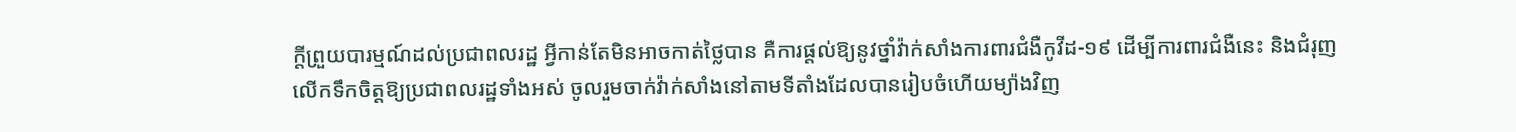ក្តីព្រួយបារម្មណ៍ដល់ប្រជាពលរដ្ឋ អ្វីកាន់តែមិនអាចកាត់ថ្លៃបាន គឺការផ្តល់ឱ្យនូវថ្នាំវ៉ាក់សាំងការពារជំងឺកូវីដ-១៩ ដើម្បីការពារជំងឺនេះ និងជំរុញលើកទឹកចិត្តឱ្យប្រជាពលរដ្ឋទាំងអស់ ចូលរួមចាក់វ៉ាក់សាំងនៅតាមទីតាំងដែលបានរៀបចំហើយម្យ៉ាងវិញ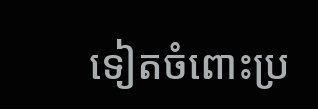ទៀតចំពោះប្រ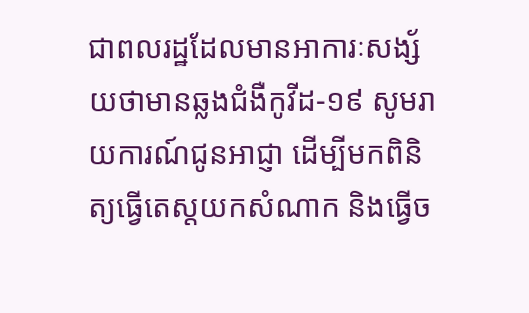ជាពលរដ្ឋដែលមានអាការៈសង្ស័យថាមានឆ្លងជំងឺកូវីដ-១៩ សូមរាយការណ៍ជូនអាជ្ញា ដើម្បីមកពិនិត្យធ្វើតេស្តយកសំណាក និងធ្វើច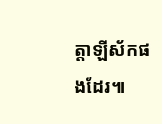ត្តាឡីស័កផងដែរ៕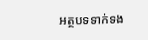អត្ថបទទាក់ទង